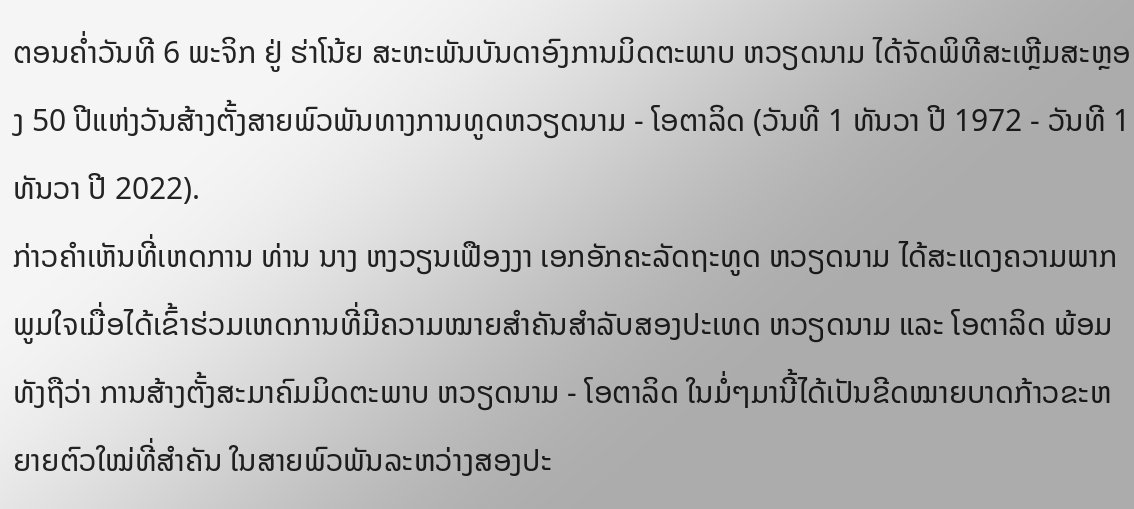ຕອນຄ່ຳວັນທີ 6 ພະຈິກ ຢູ່ ຮ່າໂນ້ຍ ສະຫະພັນບັນດາອົງການມິດຕະພາບ ຫວຽດນາມ ໄດ້ຈັດພິທີສະເຫຼີມສະຫຼອງ 50 ປີແຫ່ງວັນສ້າງຕັ້ງສາຍພົວພັນທາງການທູດຫວຽດນາມ - ໂອຕາລິດ (ວັນທີ 1 ທັນວາ ປີ 1972 - ວັນທີ 1 ທັນວາ ປີ 2022).
ກ່າວຄຳເຫັນທີ່ເຫດການ ທ່ານ ນາງ ຫງວຽນເຟືອງງາ ເອກອັກຄະລັດຖະທູດ ຫວຽດນາມ ໄດ້ສະແດງຄວາມພາກພູມໃຈເມື່ອໄດ້ເຂົ້າຮ່ວມເຫດການທີ່ມີຄວາມໝາຍສຳຄັນສຳລັບສອງປະເທດ ຫວຽດນາມ ແລະ ໂອຕາລິດ ພ້ອມທັງຖືວ່າ ການສ້າງຕັ້ງສະມາຄົມມິດຕະພາບ ຫວຽດນາມ - ໂອຕາລິດ ໃນມໍ່ໆມານີ້ໄດ້ເປັນຂີດໝາຍບາດກ້າວຂະຫຍາຍຕົວໃໝ່ທີ່ສຳຄັນ ໃນສາຍພົວພັນລະຫວ່າງສອງປະ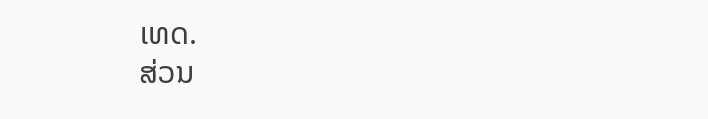ເທດ.
ສ່ວນ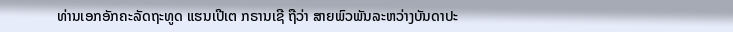ທ່ານເອກອັກຄະລັດຖະທູດ ແຮນເປີເຕ ກຣານເຊີ ຖືວ່າ ສາຍພົວພັນລະຫວ່າງບັນດາປະ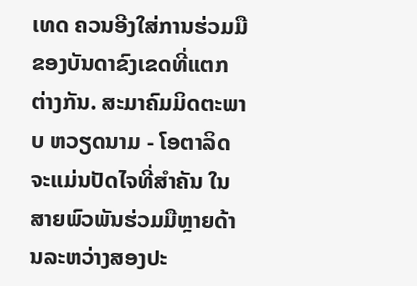ເທດ ຄວນອີງໃສ່ການຮ່ວມມືຂອງບັນດາຂົງເຂດທີ່ແຕກຕ່າງກັນ. ສະມາຄົມມິດຕະພາບ ຫວຽດນາມ - ໂອຕາລິດ ຈະແມ່ນປັດໄຈທີ່ສຳຄັນ ໃນສາຍພົວພັນຮ່ວມມືຫຼາຍດ້ານລະຫວ່າງສອງປະ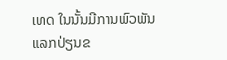ເທດ ໃນນັ້ນມີການພົວພັນແລກປ່ຽນຂ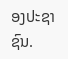ອງປະຊາຊົນ.